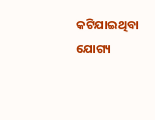କଟିଯାଇଥିବା ଯୋଗ୍ୟ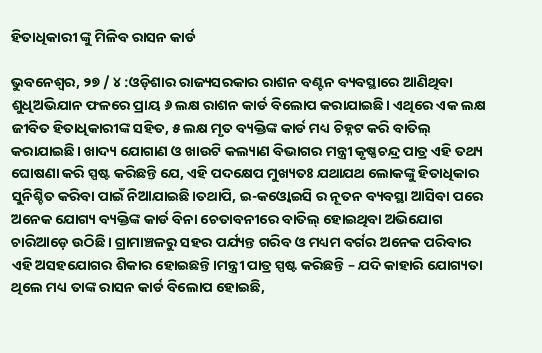ହିତାଧିକାରୀ ଙ୍କୁ ମିଳିବ ରାସନ କାର୍ଡ

ଭୁବନେଶ୍ୱର, ୨୭ / ୪ :ଓଡ଼ିଶାର ରାଜ୍ୟସରକାର ରାଶନ ବଣ୍ଟନ ବ୍ୟବସ୍ଥାରେ ଆଣିଥିବା ଶୁଧିଅଭିଯାନ ଫଳରେ ପ୍ରାୟ ୬ ଲକ୍ଷ ରାଶନ କାର୍ଡ ବିଲୋପ କରାଯାଇଛି। ଏଥିରେ ଏକ ଲକ୍ଷ ଜୀବିତ ହିତାଧିକାରୀଙ୍କ ସହିତ, ୫ ଲକ୍ଷ ମୃତ ବ୍ୟକ୍ତିଙ୍କ କାର୍ଡ ମଧ୍ୟ ଚିହ୍ନଟ କରି ବାତିଲ୍ କରାଯାଇଛି। ଖାଦ୍ୟ ଯୋଗାଣ ଓ ଖାଉଟି କଲ୍ୟାଣ ବିଭାଗର ମନ୍ତ୍ରୀ କୃଷ୍ଣଚନ୍ଦ୍ର ପାତ୍ର ଏହି ତଥ୍ୟ ଘୋଷଣା କରି ସ୍ପଷ୍ଟ କରିଛନ୍ତି ଯେ, ଏହି ପଦକ୍ଷେପ ମୁଖ୍ୟତଃ ଯଥାଯଥ ଲୋକଙ୍କୁ ହିତାଧିକାର ସୁନିଶ୍ଚିତ କରିବା ପାଇଁ ନିଆଯାଇଛି।ତଥାପି, ଇ-କଓ୍ବୋଇସି ର ନୂତନ ବ୍ୟବସ୍ଥା ଆସିବା ପରେ ଅନେକ ଯୋଗ୍ୟ ବ୍ୟକ୍ତିଙ୍କ କାର୍ଡ ବିନା ଚେତାବନୀରେ ବାତିଲ୍ ହୋଇଥିବା ଅଭିଯୋଗ ଚାରିଆଡ଼େ ଉଠିଛି। ଗ୍ରାମାଞ୍ଚଳରୁ ସହର ପର୍ଯ୍ୟନ୍ତ ଗରିବ ଓ ମଧ୍ୟମ ବର୍ଗର ଅନେକ ପରିବାର ଏହି ଅସହଯୋଗର ଶିକାର ହୋଇଛନ୍ତି।ମନ୍ତ୍ରୀ ପାତ୍ର ସ୍ପଷ୍ଟ କରିଛନ୍ତି – ଯଦି କାହାରି ଯୋଗ୍ୟତା ଥିଲେ ମଧ୍ୟ ତାଙ୍କ ରାସନ କାର୍ଡ ବିଲୋପ ହୋଇଛି,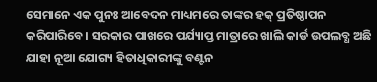ସେମାନେ ଏକ ପୁନଃ ଆବେଦନ ମାଧ୍ୟମରେ ତାଙ୍କର ହକ୍ ପ୍ରତିଷ୍ଠାପନ କରିପାରିବେ। ସରକାର ପାଖରେ ପର୍ଯ୍ୟାପ୍ତ ମାତ୍ରାରେ ଖାଲି କାର୍ଡ ଉପଲବ୍ଧ ଅଛି ଯାହା ନୂଆ ଯୋଗ୍ୟ ହିତାଧିକାରୀଙ୍କୁ ବଣ୍ଟନ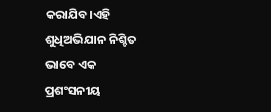କରାଯିବ।ଏହି ଶୁଧିଅଭିଯାନ ନିଶ୍ଚିତ ଭାବେ ଏକ ପ୍ରଶଂସନୀୟ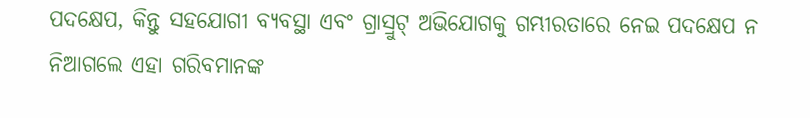ପଦକ୍ଷେପ, କିନ୍ତୁ ସହଯୋଗୀ ବ୍ୟବସ୍ଥା ଏବଂ ଗ୍ରାସ୍ରୁଟ୍ ଅଭିଯୋଗକୁ ଗମ୍ଭୀରତାରେ ନେଇ ପଦକ୍ଷେପ ନ ନିଆଗଲେ ଏହା ଗରିବମାନଙ୍କ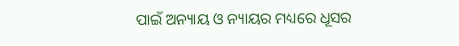ପାଇଁ ଅନ୍ୟାୟ ଓ ନ୍ୟାୟର ମଧ୍ୟରେ ଧୂସର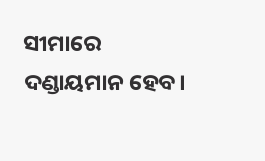ସୀମାରେ ଦଣ୍ଡାୟମାନ ହେବ।